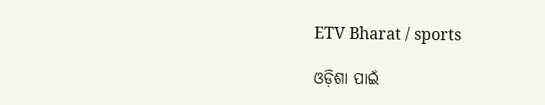ETV Bharat / sports

ଓଡ଼ିଶା ପାଇଁ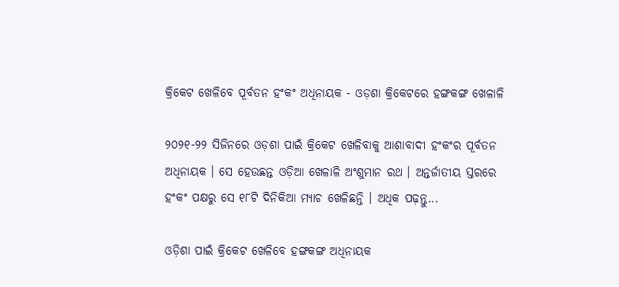କ୍ରିକେଟ ଖେଳିବେ ପୂର୍ବତନ ହଂକଂ ଅଧିନାୟକ - ଓଡ଼ଶା କ୍ରିକେଟରେ ହଙ୍ଗକଙ୍ଗ ଖେଳାଳି

୨୦୨୧-୨୨ ସିଜିନରେ ଓଡ଼ଶା ପାଇଁ କ୍ରିକେଟ ଖେଳିବାକୁ ଆଶାବାଦୀ ହଂକଂର ପୂର୍ବତନ ଅଧିନାୟକ । ସେ ହେଉଛନ୍ତ ଓଡ଼ିଆ ଖେଳାଳି ଅଂଶୁମାନ ରଥ । ଅନ୍ତର୍ଜାତୀୟ ସ୍ତରରେ ହଂକଂ ପକ୍ଷରୁ ସେ ୧୮ଟି ଦିନିକିଆ ମ୍ୟାଚ ଖେଳିଛନ୍ତି । ଅଧିକ ପଢ଼ନ୍ତୁ...

ଓଡ଼ିଶା ପାଇଁ କ୍ରିକେଟ ଖେଳିବେ ହଙ୍ଗକଙ୍ଗ ଅଧିନାୟକ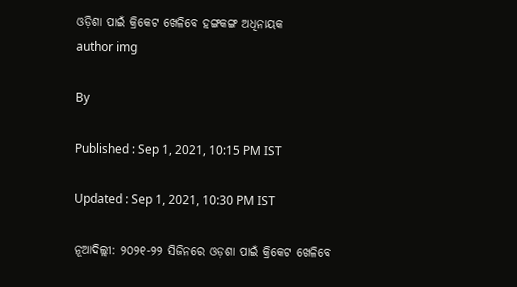ଓଡ଼ିଶା ପାଇଁ କ୍ରିକେଟ ଖେଳିବେ ହଙ୍ଗକଙ୍ଗ ଅଧିନାୟକ
author img

By

Published : Sep 1, 2021, 10:15 PM IST

Updated : Sep 1, 2021, 10:30 PM IST

ନୂଆଦିଲ୍ଲୀ: ୨୦୨୧-୨୨ ସିଜିନରେ ଓଡ଼ଶା ପାଇଁ କ୍ରିକେଟ ଖେଳିବେ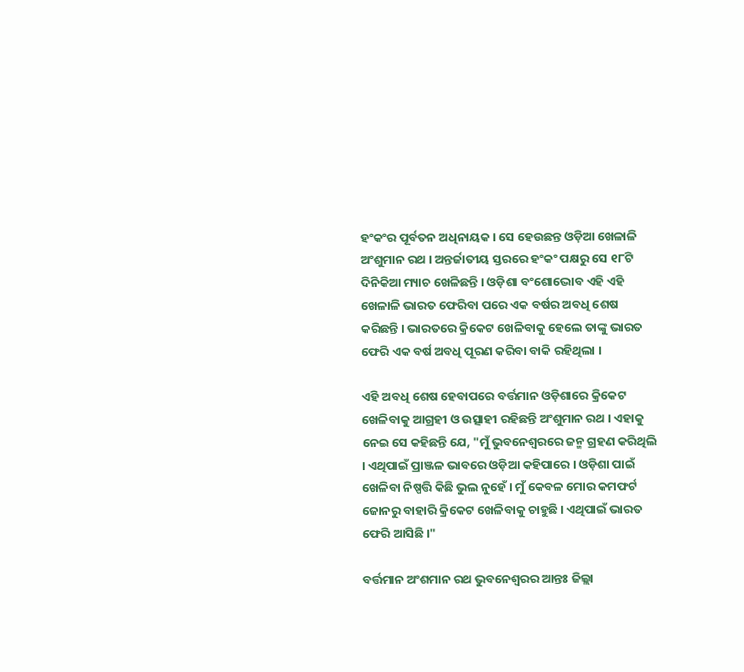ହଂକଂର ପୂର୍ବତନ ଅଧିନାୟକ । ସେ ହେଉଛନ୍ତ ଓଡ଼ିଆ ଖେଳାଳି ଅଂଶୁମାନ ରଥ । ଅନ୍ତର୍ଜାତୀୟ ସ୍ତରରେ ହଂକଂ ପକ୍ଷରୁ ସେ ୧୮ଟି ଦିନିକିଆ ମ୍ୟାଚ ଖେଳିଛନ୍ତି । ଓଡ଼ିଶା ବଂଶୋଦ୍ଭୋବ ଏହି ଏହି ଖେଳାଳି ଭାରତ ଫେରିବା ପରେ ଏକ ବର୍ଷର ଅବଧି ଶେଷ କରିଛନ୍ତି । ଭାରତରେ କ୍ରିକେଟ ଖେଳିବାକୁ ହେଲେ ତାଙ୍କୁ ଭାରତ ଫେରି ଏକ ବର୍ଷ ଅବଧି ପୂରଣ କରିବା ବାକି ରହିଥିଲା ।

ଏହି ଅବଧି ଶେଷ ହେବାପରେ ବର୍ତ୍ତମାନ ଓଡ଼ିଶାରେ କ୍ରିକେଟ ଖେଳିବାକୁ ଆଗ୍ରହୀ ଓ ଉତ୍ସାହୀ ରହିଛନ୍ତି ଅଂଶୁମାନ ରଥ । ଏହାକୁ ନେଇ ସେ କହିଛନ୍ତି ଯେ, "ମୁଁ ଭୁବନେଶ୍ବରରେ ଜନ୍ମ ଗ୍ରହଣ କରିଥିଲି । ଏଥିପାଇଁ ପ୍ରାଞ୍ଜଳ ଭାବରେ ଓଡ଼ିଆ କହିପାରେ । ଓଡ଼ିଶା ପାଇଁ ଖେଳିବା ନିଷ୍ପତ୍ତି କିଛି ଭୁଲ ନୁହେଁ । ମୁଁ କେବଳ ମୋର କମଫର୍ଟ ଜୋନରୁ ବାହାରି କ୍ରିକେଟ ଖେଳିବାକୁ ଚାହୁଛି । ଏଥିପାଇଁ ଭାରତ ଫେରି ଆସିଛି ।"

ବର୍ତ୍ତମାନ ଅଂଶମାନ ରଥ ଭୁବନେଶ୍ବରର ଆନ୍ତଃ ଜିଲ୍ଲା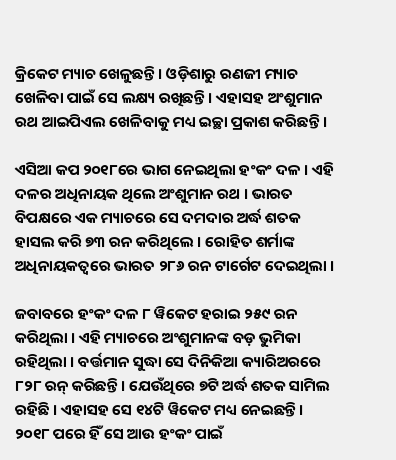କ୍ରିକେଟ ମ୍ୟାଚ ଖେଳୁଛନ୍ତି । ଓଡ଼ିଶାରୁ ରଣଜୀ ମ୍ୟାଚ ଖେଳିବା ପାଇଁ ସେ ଲକ୍ଷ୍ୟ ରଖିଛନ୍ତି । ଏହାସହ ଅଂଶୁମାନ ରଥ ଆଇପିଏଲ ଖେଳିବାକୁ ମଧ୍ୟ ଇଚ୍ଛା ପ୍ରକାଶ କରିଛନ୍ତି ।

ଏସିଆ କପ ୨୦୧୮ରେ ଭାଗ ନେଇଥିଲା ହଂକଂ ଦଳ । ଏହି ଦଳର ଅଧିନାୟକ ଥିଲେ ଅଂଶୁମାନ ରଥ । ଭାରତ ବିପକ୍ଷରେ ଏକ ମ୍ୟାଚରେ ସେ ଦମଦାର ଅର୍ଦ୍ଧ ଶତକ ହାସଲ କରି ୭୩ ରନ କରିଥିଲେ । ରୋହିତ ଶର୍ମାଙ୍କ ଅଧିନାୟକତ୍ବରେ ଭାରତ ୨୮୬ ରନ ଟାର୍ଗେଟ ଦେଇଥିଲା ।

ଜବାବରେ ହଂକଂ ଦଳ ୮ ୱିକେଟ ହରାଇ ୨୫୯ ରନ କରିଥିଲା । ଏହି ମ୍ୟାଚରେ ଅଂଶୁମାନଙ୍କ ବଡ଼ ଭୁମିକା ରହିଥିଲା । ବର୍ତ୍ତମାନ ସୁଦ୍ଧା ସେ ଦିନିକିଆ କ୍ୟାରିଅରରେ ୮୨୮ ରନ୍ କରିଛନ୍ତି । ଯେଉଁଥିରେ ୭ଟି ଅର୍ଦ୍ଧ ଶତକ ସାମିଲ ରହିଛି । ଏହାସହ ସେ ୧୪ଟି ୱିକେଟ ମଧ୍ୟ ନେଇଛନ୍ତି । ୨୦୧୮ ପରେ ହିଁ ସେ ଆଉ ହଂକଂ ପାଇଁ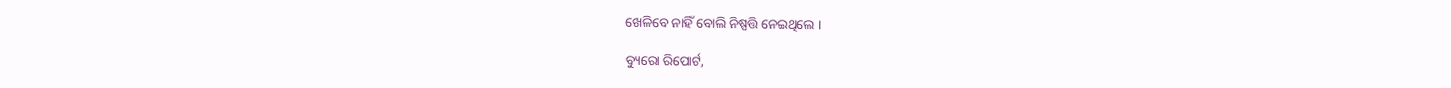ଖେଳିବେ ନାହିଁ ବୋଲି ନିଷ୍ପତ୍ତି ନେଇଥିଲେ ।

ବ୍ୟୁରୋ ରିପୋର୍ଟ,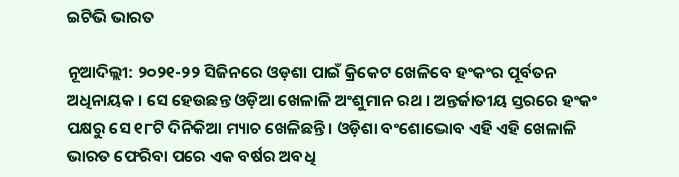ଇଟିଭି ଭାରତ

ନୂଆଦିଲ୍ଲୀ: ୨୦୨୧-୨୨ ସିଜିନରେ ଓଡ଼ଶା ପାଇଁ କ୍ରିକେଟ ଖେଳିବେ ହଂକଂର ପୂର୍ବତନ ଅଧିନାୟକ । ସେ ହେଉଛନ୍ତ ଓଡ଼ିଆ ଖେଳାଳି ଅଂଶୁମାନ ରଥ । ଅନ୍ତର୍ଜାତୀୟ ସ୍ତରରେ ହଂକଂ ପକ୍ଷରୁ ସେ ୧୮ଟି ଦିନିକିଆ ମ୍ୟାଚ ଖେଳିଛନ୍ତି । ଓଡ଼ିଶା ବଂଶୋଦ୍ଭୋବ ଏହି ଏହି ଖେଳାଳି ଭାରତ ଫେରିବା ପରେ ଏକ ବର୍ଷର ଅବଧି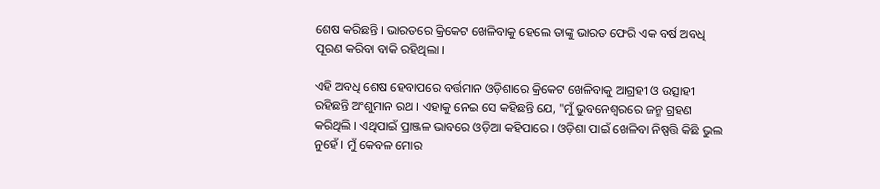ଶେଷ କରିଛନ୍ତି । ଭାରତରେ କ୍ରିକେଟ ଖେଳିବାକୁ ହେଲେ ତାଙ୍କୁ ଭାରତ ଫେରି ଏକ ବର୍ଷ ଅବଧି ପୂରଣ କରିବା ବାକି ରହିଥିଲା ।

ଏହି ଅବଧି ଶେଷ ହେବାପରେ ବର୍ତ୍ତମାନ ଓଡ଼ିଶାରେ କ୍ରିକେଟ ଖେଳିବାକୁ ଆଗ୍ରହୀ ଓ ଉତ୍ସାହୀ ରହିଛନ୍ତି ଅଂଶୁମାନ ରଥ । ଏହାକୁ ନେଇ ସେ କହିଛନ୍ତି ଯେ, "ମୁଁ ଭୁବନେଶ୍ବରରେ ଜନ୍ମ ଗ୍ରହଣ କରିଥିଲି । ଏଥିପାଇଁ ପ୍ରାଞ୍ଜଳ ଭାବରେ ଓଡ଼ିଆ କହିପାରେ । ଓଡ଼ିଶା ପାଇଁ ଖେଳିବା ନିଷ୍ପତ୍ତି କିଛି ଭୁଲ ନୁହେଁ । ମୁଁ କେବଳ ମୋର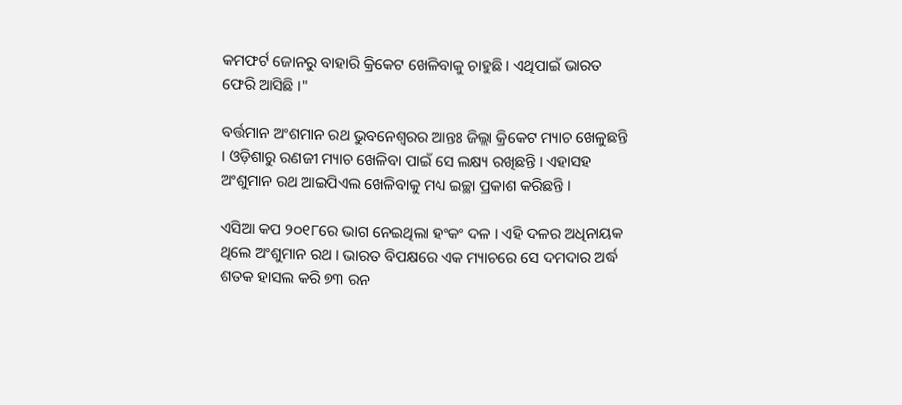କମଫର୍ଟ ଜୋନରୁ ବାହାରି କ୍ରିକେଟ ଖେଳିବାକୁ ଚାହୁଛି । ଏଥିପାଇଁ ଭାରତ ଫେରି ଆସିଛି ।"

ବର୍ତ୍ତମାନ ଅଂଶମାନ ରଥ ଭୁବନେଶ୍ବରର ଆନ୍ତଃ ଜିଲ୍ଲା କ୍ରିକେଟ ମ୍ୟାଚ ଖେଳୁଛନ୍ତି । ଓଡ଼ିଶାରୁ ରଣଜୀ ମ୍ୟାଚ ଖେଳିବା ପାଇଁ ସେ ଲକ୍ଷ୍ୟ ରଖିଛନ୍ତି । ଏହାସହ ଅଂଶୁମାନ ରଥ ଆଇପିଏଲ ଖେଳିବାକୁ ମଧ୍ୟ ଇଚ୍ଛା ପ୍ରକାଶ କରିଛନ୍ତି ।

ଏସିଆ କପ ୨୦୧୮ରେ ଭାଗ ନେଇଥିଲା ହଂକଂ ଦଳ । ଏହି ଦଳର ଅଧିନାୟକ ଥିଲେ ଅଂଶୁମାନ ରଥ । ଭାରତ ବିପକ୍ଷରେ ଏକ ମ୍ୟାଚରେ ସେ ଦମଦାର ଅର୍ଦ୍ଧ ଶତକ ହାସଲ କରି ୭୩ ରନ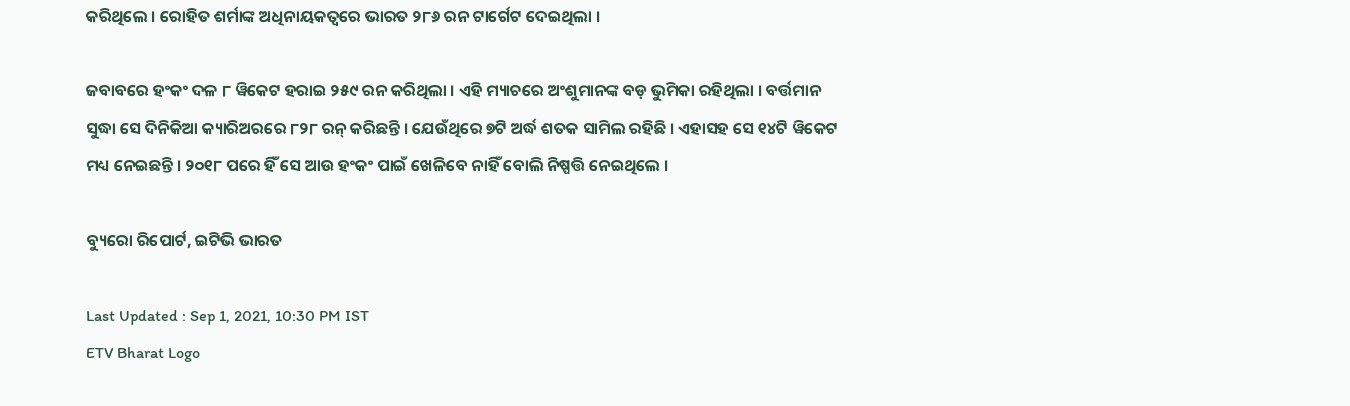କରିଥିଲେ । ରୋହିତ ଶର୍ମାଙ୍କ ଅଧିନାୟକତ୍ବରେ ଭାରତ ୨୮୬ ରନ ଟାର୍ଗେଟ ଦେଇଥିଲା ।

ଜବାବରେ ହଂକଂ ଦଳ ୮ ୱିକେଟ ହରାଇ ୨୫୯ ରନ କରିଥିଲା । ଏହି ମ୍ୟାଚରେ ଅଂଶୁମାନଙ୍କ ବଡ଼ ଭୁମିକା ରହିଥିଲା । ବର୍ତ୍ତମାନ ସୁଦ୍ଧା ସେ ଦିନିକିଆ କ୍ୟାରିଅରରେ ୮୨୮ ରନ୍ କରିଛନ୍ତି । ଯେଉଁଥିରେ ୭ଟି ଅର୍ଦ୍ଧ ଶତକ ସାମିଲ ରହିଛି । ଏହାସହ ସେ ୧୪ଟି ୱିକେଟ ମଧ୍ୟ ନେଇଛନ୍ତି । ୨୦୧୮ ପରେ ହିଁ ସେ ଆଉ ହଂକଂ ପାଇଁ ଖେଳିବେ ନାହିଁ ବୋଲି ନିଷ୍ପତ୍ତି ନେଇଥିଲେ ।

ବ୍ୟୁରୋ ରିପୋର୍ଟ, ଇଟିଭି ଭାରତ

Last Updated : Sep 1, 2021, 10:30 PM IST
ETV Bharat Logo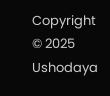Copyright © 2025 Ushodaya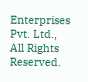Enterprises Pvt. Ltd., All Rights Reserved.